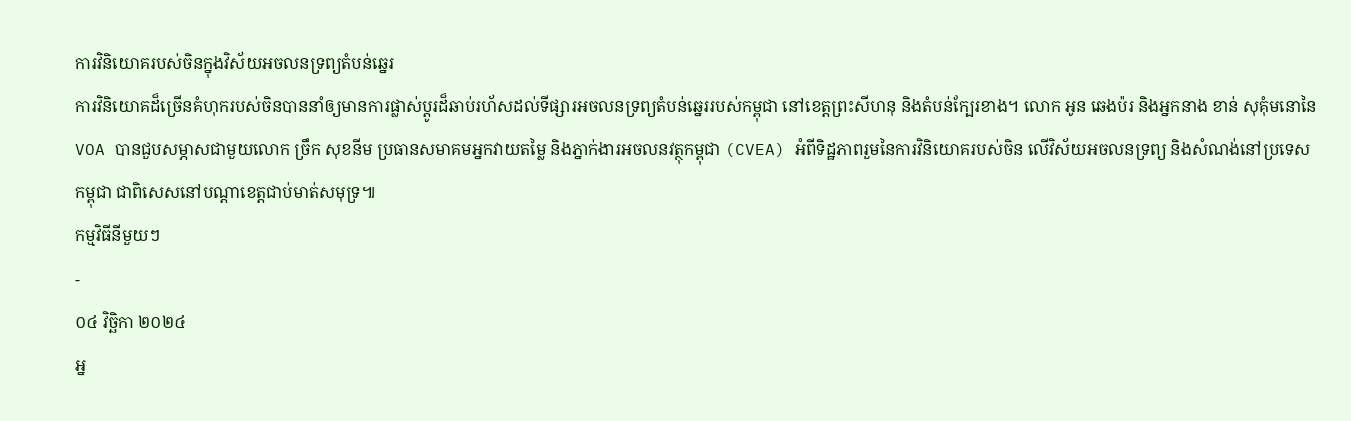ការវិនិយោគរបស់ចិនក្នុងវិស័យអចលនទ្រព្យតំបន់ឆ្នេរ
ការវិនិយោគដ៏ច្រើនគំហុករបស់ចិនបាននាំឲ្យមានការផ្លាស់ប្ដូរដ៏ឆាប់រហ័សដល់ទីផ្សារអចលនទ្រព្យតំបន់ឆ្នេររបស់កម្ពុជា នៅខេត្តព្រះសីហនុ និងតំបន់ក្បែរខាង។ លោក អូន ឆេងប៉រ និងអ្នកនាង ខាន់ សុគុំមនោនៃ VOA បានជួបសម្ភាសជាមួយលោក ច្រឹក សុខនីម ប្រធានសមាគមអ្នកវាយតម្លៃ និងភ្នាក់ងារអចលនវត្ថុកម្ពុជា (CVEA) អំពីទិដ្ឋភាពរួមនៃការវិនិយោគរបស់ចិន លើវិស័យអចលនទ្រព្យ និងសំណង់នៅប្រទេសកម្ពុជា ជាពិសេសនៅបណ្ដាខេត្តជាប់មាត់សមុទ្រ៕
កម្មវិធីនីមួយៗ
-
០៤ វិច្ឆិកា ២០២៤
អ្ន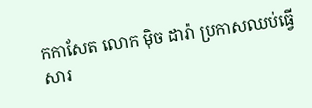កកាសែត លោក ម៉ិច ដារ៉ា ប្រកាសឈប់ធ្វើសារ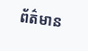ព័ត៌មាន